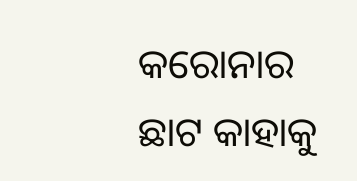କରୋନାର ଛାଟ କାହାକୁ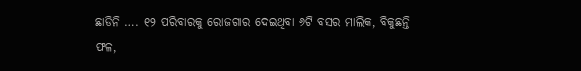ଛାଡିନି …. ୧୨ ପରିବାରକୁ ରୋଜଗାର ଦେଇଥିବା ୬ଟି ବସର ମାଲିକ, ବିକୁଛନ୍ତି ଫଳ,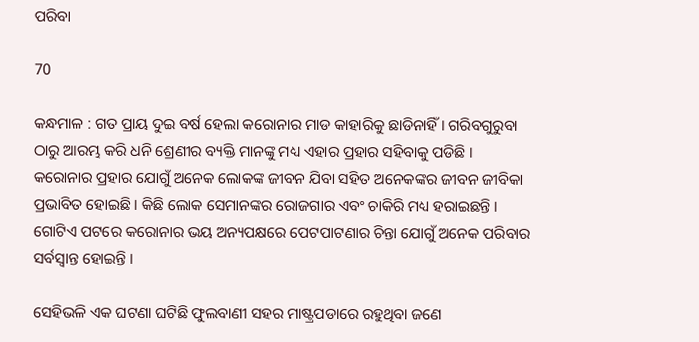ପରିବା

70

କନ୍ଧମାଳ : ଗତ ପ୍ରାୟ ଦୁଇ ବର୍ଷ ହେଲା କରୋନାର ମାଡ କାହାରିକୁ ଛାଡିନାହିଁ । ଗରିବଗୁରୁବା ଠାରୁ ଆରମ୍ଭ କରି ଧନି ଶ୍ରେଣୀର ବ୍ୟକ୍ତି ମାନଙ୍କୁ ମଧ୍ୟ ଏହାର ପ୍ରହାର ସହିବାକୁ ପଡିଛି । କରୋନାର ପ୍ରହାର ଯୋଗୁଁ ଅନେକ ଲୋକଙ୍କ ଜୀବନ ଯିବା ସହିତ ଅନେକଙ୍କର ଜୀବନ ଜୀବିକା ପ୍ରଭାବିତ ହୋଇଛି । କିଛି ଲୋକ ସେମାନଙ୍କର ରୋଜଗାର ଏବଂ ଚାକିରି ମଧ୍ୟ ହରାଇଛନ୍ତି । ଗୋଟିଏ ପଟରେ କରୋନାର ଭୟ ଅନ୍ୟପକ୍ଷରେ ପେଟପାଟଣାର ଚିନ୍ତା ଯୋଗୁଁ ଅନେକ ପରିବାର ସର୍ବସ୍ୱାନ୍ତ ହୋଇନ୍ତି ।

ସେହିଭଳି ଏକ ଘଟଣା ଘଟିଛି ଫୁଲବାଣୀ ସହର ମାଷ୍ଟ୍ରପଡାରେ ରହୁଥିବା ଜଣେ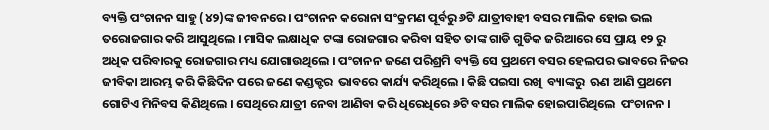ବ୍ୟକ୍ତି ପଂଚାନନ ସାହୁ (୪୨)ଙ୍କ ଜୀବନରେ । ପଂଚାନନ କରୋନା ସଂକ୍ରମଣ ପୂର୍ବରୁ ୬ଟି ଯାତ୍ରୀବାହୀ ବସର ମାଲିକ ହୋଇ ଭଲ ତରୋଜଗାର କରି ଆସୁଥିଲେ । ମାସିକ ଲକ୍ଷାଧିକ ଟଙ୍କା ରୋଜଗାର କରିବା ସହିତ ତାଙ୍କ ଗାଡି ଗୁଡିକ ଜରିଆରେ ସେ ପ୍ରାୟ ୧୨ ରୁ ଅଧିକ ପରିବାରକୁ ରୋଜଗାର ମଧ୍ୟ ଯୋଗାଉଥିଲେ । ପଂଚାନନ ଜଣେ ପରିଶ୍ରମି ବ୍ୟକ୍ତି ସେ ପ୍ରଥମେ ବସର ହେଲପର ଭାବରେ ନିଜର ଜୀବିକା ଆରମ୍ଭ କରି କିଛିଦିନ ପରେ ଜଣେ କଣ୍ଡକ୍ଟର  ଭାବରେ କାର୍ଯ୍ୟ କରିଥିଲେ । କିଛି ପଇସା ରଖି  ବ୍ୟାଙ୍କରୁ  ଋଣ ଆଣି ପ୍ରଥମେ ଗୋଟିଏ ମିନିବସ କିଣିଥିଲେ । ସେଥିରେ ଯାତ୍ରୀ ନେବା ଆଣିବା କରି ଧିରେଧିରେ ୬ଟି ବସର ମାଲିକ ହୋଇପାରିଥିଲେ  ପଂଚାନନ ।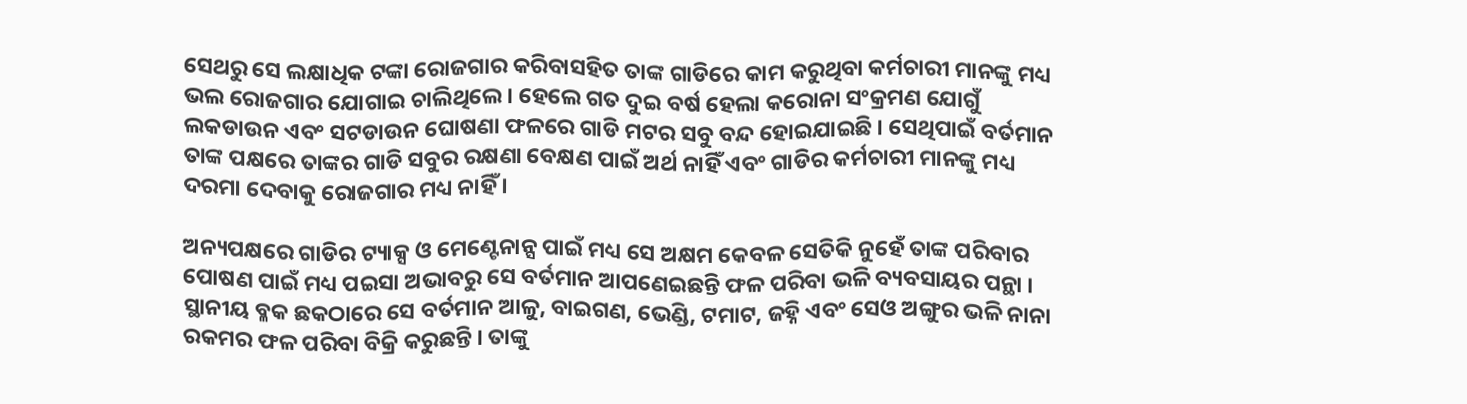ସେଥରୁ ସେ ଲକ୍ଷାଧିକ ଟଙ୍କା ରୋଜଗାର କରିବାସହିତ ତାଙ୍କ ଗାଡିରେ କାମ କରୁଥିବା କର୍ମଚାରୀ ମାନଙ୍କୁ ମଧ୍ୟ ଭଲ ରୋଜଗାର ଯୋଗାଇ ଚାଲିଥିଲେ । ହେଲେ ଗତ ଦୁଇ ବର୍ଷ ହେଲା କରୋନା ସଂକ୍ରମଣ ଯୋଗୁଁ ଲକଡାଉନ ଏବଂ ସଟଡାଉନ ଘୋଷଣା ଫଳରେ ଗାଡି ମଟର ସବୁ ବନ୍ଦ ହୋଇଯାଇଛି । ସେଥିପାଇଁ ବର୍ତମାନ ତାଙ୍କ ପକ୍ଷରେ ତାଙ୍କର ଗାଡି ସବୁର ରକ୍ଷଣା ବେକ୍ଷଣ ପାଇଁ ଅର୍ଥ ନାହିଁ ଏବଂ ଗାଡିର କର୍ମଚାରୀ ମାନଙ୍କୁ ମଧ୍ୟ ଦରମା ଦେବାକୁ ରୋଜଗାର ମଧ୍ୟ ନାହିଁ ।

ଅନ୍ୟପକ୍ଷରେ ଗାଡିର ଟ୍ୟାକ୍ସ ଓ ମେଣ୍ଟେନାନ୍ସ ପାଇଁ ମଧ୍ୟ ସେ ଅକ୍ଷମ କେବଳ ସେତିକି ନୁହେଁ ତାଙ୍କ ପରିବାର ପୋଷଣ ପାଇଁ ମଧ୍ୟ ପଇସା ଅଭାବରୁ ସେ ବର୍ତମାନ ଆପଣେଇଛନ୍ତି ଫଳ ପରିବା ଭଳି ବ୍ୟବସାୟର ପନ୍ଥା । ସ୍ଥାନୀୟ ବ୍ଳକ ଛକଠାରେ ସେ ବର୍ତମାନ ଆଳୁ, ବାଇଗଣ, ଭେଣ୍ଡି, ଟମାଟ, ଜହ୍ନି ଏବଂ ସେଓ ଅଙ୍ଗୁର ଭଳି ନାନା ରକମର ଫଳ ପରିବା ବିକ୍ରି କରୁଛନ୍ତି । ତାଙ୍କୁ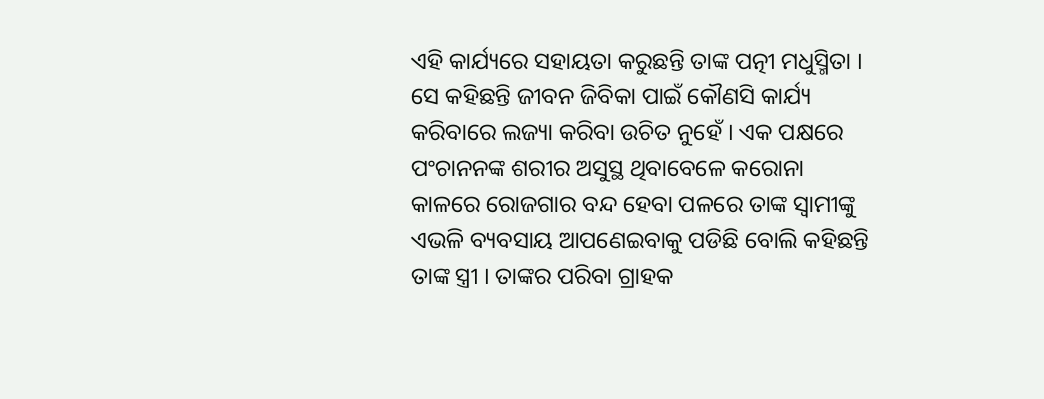ଏହି କାର୍ଯ୍ୟରେ ସହାୟତା କରୁଛନ୍ତି ତାଙ୍କ ପତ୍ନୀ ମଧୁସ୍ମିତା । ସେ କହିଛନ୍ତି ଜୀବନ ଜିବିକା ପାଇଁ କୌଣସି କାର୍ଯ୍ୟ କରିବାରେ ଲଜ୍ୟା କରିବା ଉଚିତ ନୁହେଁ । ଏକ ପକ୍ଷରେ ପଂଚାନନଙ୍କ ଶରୀର ଅସୁସ୍ଥ ଥିବାବେଳେ କରୋନା କାଳରେ ରୋଜଗାର ବନ୍ଦ ହେବା ପଳରେ ତାଙ୍କ ସ୍ୱାମୀଙ୍କୁ ଏଭଳି ବ୍ୟବସାୟ ଆପଣେଇବାକୁ ପଡିଛି ବୋଲି କହିଛନ୍ତି ତାଙ୍କ ସ୍ତ୍ରୀ । ତାଙ୍କର ପରିବା ଗ୍ରାହକ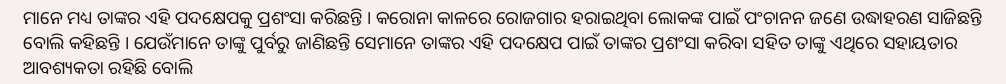ମାନେ ମଧ୍ୟ ତାଙ୍କର ଏହି ପଦକ୍ଷେପକୁ ପ୍ରଶଂସା କରିଛନ୍ତି । କରୋନା କାଳରେ ରୋଜଗାର ହରାଇଥିବା ଲୋକଙ୍କ ପାଇଁ ପଂଚାନନ ଜଣେ ଉଦ୍ଧାହରଣ ସାଜିଛନ୍ତି ବୋଲି କହିଛନ୍ତି । ଯେଉଁମାନେ ତାଙ୍କୁ ପୁର୍ବରୁ ଜାଣିଛନ୍ତି ସେମାନେ ତାଙ୍କର ଏହି ପଦକ୍ଷେପ ପାଇଁ ତାଙ୍କର ପ୍ରଶଂସା କରିବା ସହିତ ତାଙ୍କୁ ଏଥିରେ ସହାୟତାର ଆବଶ୍ୟକତା ରହିଛି ବୋଲି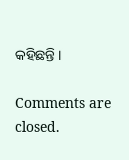କହିଛନ୍ତି ।

Comments are closed.